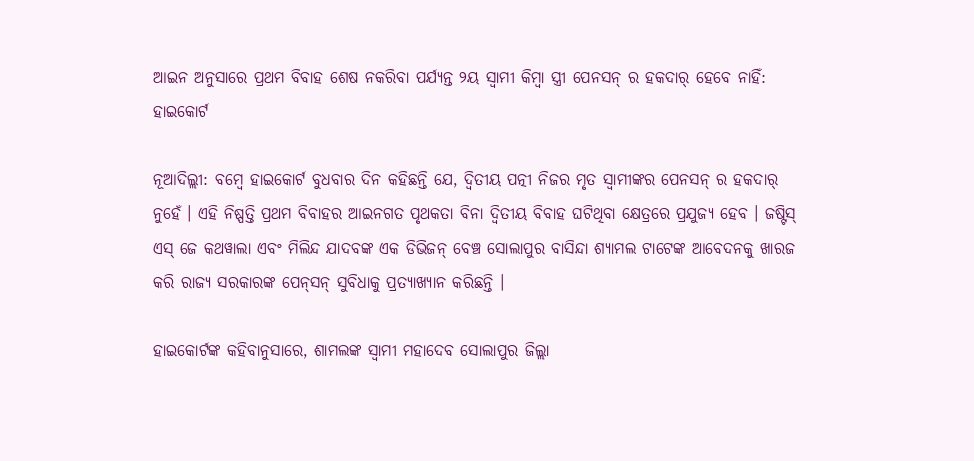ଆଇନ ଅନୁସାରେ ପ୍ରଥମ ବିବାହ ଶେଷ ନକରିବା ପର୍ଯ୍ୟନ୍ତ ୨ୟ ସ୍ୱାମୀ କିମ୍ବା ସ୍ତ୍ରୀ ପେନସନ୍ ର ହକଦାର୍ ହେବେ ନାହିଁ: ହାଇକୋର୍ଟ

ନୂଆଦିଲ୍ଲୀ: ବମ୍ବେ ହାଇକୋର୍ଟ ବୁଧବାର ଦିନ କହିଛନ୍ତି ଯେ, ଦ୍ୱିତୀୟ ପତ୍ନୀ ନିଜର ମୃତ ସ୍ୱାମୀଙ୍କର ପେନସନ୍ ର ହକଦାର୍ ନୁହେଁ । ଏହି ନିଷ୍ପତ୍ତି ପ୍ରଥମ ବିବାହର ଆଇନଗତ ପୃଥକତା ବିନା ଦ୍ୱିତୀୟ ବିବାହ ଘଟିଥିବା କ୍ଷେତ୍ରରେ ପ୍ରଯୁଜ୍ୟ ହେବ । ଜଷ୍ଟିସ୍ ଏସ୍ ଜେ କଥୱାଲା ଏବଂ ମିଲିନ୍ଦ ଯାଦବଙ୍କ ଏକ ଡିଭିଜନ୍ ବେଞ୍ଚ ସୋଲାପୁର ବାସିନ୍ଦା ଶ୍ୟାମଲ ଟାଟେଙ୍କ ଆବେଦନକୁ ଖାରଜ କରି ରାଜ୍ୟ ସରକାରଙ୍କ ପେନ୍‌ସନ୍‌ ସୁବିଧାକୁ ପ୍ରତ୍ୟାଖ୍ୟାନ କରିଛନ୍ତି ।

ହାଇକୋର୍ଟଙ୍କ କହିବାନୁସାରେ, ଶାମଲଙ୍କ ସ୍ୱାମୀ ମହାଦେବ ସୋଲାପୁର ଜିଲ୍ଲା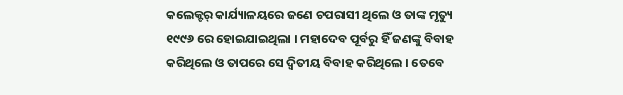କଲେକ୍ଟର୍ କାର୍ଯ୍ୟାଳୟରେ ଜଣେ ଚପରାସୀ ଥିଲେ ଓ ତାଙ୍କ ମୃତ୍ୟୁ ୧୯୯୬ ରେ ହୋଇଯାଇଥିଲା । ମହାଦେବ ପୂର୍ବରୁ ହିଁ ଜଣଙ୍କୁ ବିବାହ କରିଥିଲେ ଓ ତାପରେ ସେ ଦ୍ୱିତୀୟ ବିବାହ କରିଥିଲେ । ତେବେ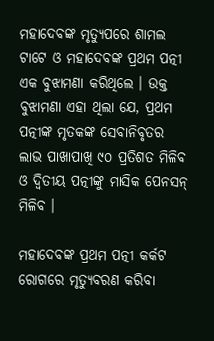ମହାଦେବଙ୍କ ମୃତ୍ୟୁପରେ ଶାମଲ ଟାଟେ ଓ ମହାଦେବଙ୍କ ପ୍ରଥମ ପତ୍ନୀ ଏକ ବୁଝାମଣା କରିଥିଲେ । ଉକ୍ତ ବୁଝାମଣା ଏହା ଥିଲା ଯେ, ପ୍ରଥମ ପତ୍ନୀଙ୍କ ମୃତକଙ୍କ ସେବାନିବୃତର ଲାଭ ପାଖାପାଖି ୯୦ ପ୍ରତିଶତ ମିଳିବ ଓ ଦ୍ୱିତୀୟ ପତ୍ନୀଙ୍କୁ ମାସିକ ପେନସନ୍ ମିଳିବ ।

ମହାଦେବଙ୍କ ପ୍ରଥମ ପତ୍ନୀ କର୍କଟ ରୋଗରେ ମୃତ୍ୟୁବରଣ କରିବା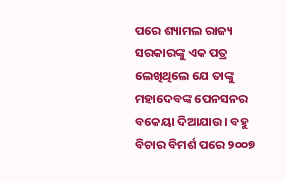ପରେ ଶ୍ୟାମଲ ରାଜ୍ୟ ସରକାରଙ୍କୁ ଏକ ପତ୍ର ଲେଖିଥିଲେ ଯେ ତାଙ୍କୁ ମହାଦେବଙ୍କ ପେନସନର ବକେୟା ଦିଆଯାଉ। ବହୁ ବିଚାର ବିମର୍ଶ ପରେ ୨୦୦୭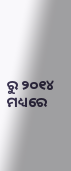ରୁ ୨୦୧୪ ମଧ୍ୟରେ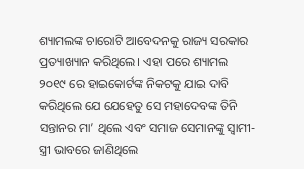ଶ୍ୟାମଲଙ୍କ ଚାରୋଟି ଆବେଦନକୁ ରାଜ୍ୟ ସରକାର ପ୍ରତ୍ୟାଖ୍ୟାନ କରିଥିଲେ। ଏହା ପରେ ଶ୍ୟାମଲ ୨୦୧୯ ରେ ହାଇକୋର୍ଟଙ୍କ ନିକଟକୁ ଯାଇ ଦାବି କରିଥିଲେ ଯେ ଯେହେତୁ ସେ ମହାଦେବଙ୍କ ତିନି ସନ୍ତାନର ମା’ ଥିଲେ ଏବଂ ସମାଜ ସେମାନଙ୍କୁ ସ୍ୱାମୀ-ସ୍ତ୍ରୀ ଭାବରେ ଜାଣିଥିଲେ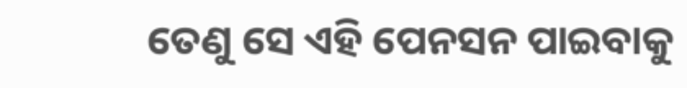ତେଣୁ ସେ ଏହି ପେନସନ ପାଇବାକୁ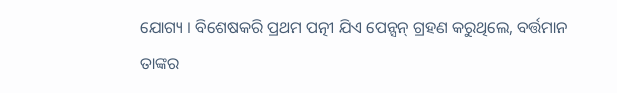ଯୋଗ୍ୟ । ବିଶେଷକରି ପ୍ରଥମ ପତ୍ନୀ ଯିଏ ପେନ୍ସନ୍ ଗ୍ରହଣ କରୁଥିଲେ, ବର୍ତ୍ତମାନ ତାଙ୍କର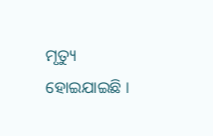ମୃତ୍ୟୁ ହୋଇଯାଇଛି ।